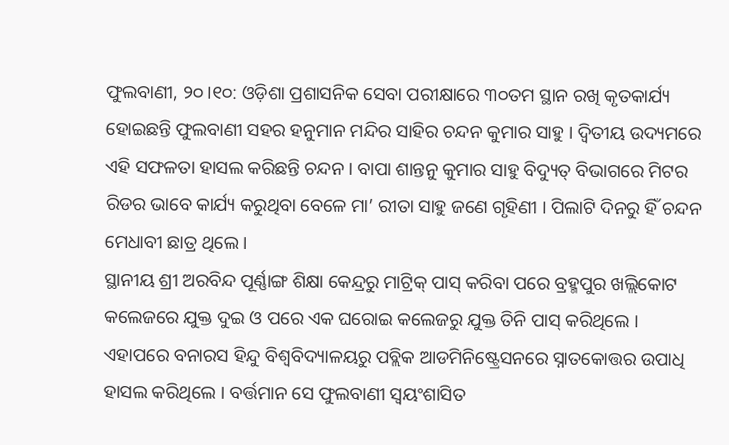ଫୁଲବାଣୀ, ୨୦।୧୦: ଓଡ଼ିଶା ପ୍ରଶାସନିକ ସେବା ପରୀକ୍ଷାରେ ୩୦ତମ ସ୍ଥାନ ରଖି କୃତକାର୍ଯ୍ୟ ହୋଇଛନ୍ତି ଫୁଲବାଣୀ ସହର ହନୁମାନ ମନ୍ଦିର ସାହିର ଚନ୍ଦନ କୁମାର ସାହୁ । ଦ୍ୱିତୀୟ ଉଦ୍ୟମରେ ଏହି ସଫଳତା ହାସଲ କରିଛନ୍ତି ଚନ୍ଦନ । ବାପା ଶାନ୍ତନୁ କୁମାର ସାହୁ ବିଦ୍ୟୁତ୍ ବିଭାଗରେ ମିଟର ରିଡର ଭାବେ କାର୍ଯ୍ୟ କରୁଥିବା ବେଳେ ମା’ ରୀତା ସାହୁ ଜଣେ ଗୃହିଣୀ । ପିଲାଟି ଦିନରୁ ହିଁ ଚନ୍ଦନ ମେଧାବୀ ଛାତ୍ର ଥିଲେ ।
ସ୍ଥାନୀୟ ଶ୍ରୀ ଅରବିନ୍ଦ ପୂର୍ଣ୍ଣାଙ୍ଗ ଶିକ୍ଷା କେନ୍ଦ୍ରରୁ ମାଟ୍ରିକ୍ ପାସ୍ କରିବା ପରେ ବ୍ରହ୍ମପୁର ଖଲ୍ଲିକୋଟ କଲେଜରେ ଯୁକ୍ତ ଦୁଇ ଓ ପରେ ଏକ ଘରୋଇ କଲେଜରୁ ଯୁକ୍ତ ତିନି ପାସ୍ କରିଥିଲେ । ଏହାପରେ ବନାରସ ହିନ୍ଦୁ ବିଶ୍ୱବିଦ୍ୟାଳୟରୁ ପବ୍ଲିକ ଆଡମିନିଷ୍ଟ୍ରେସନରେ ସ୍ନାତକୋତ୍ତର ଉପାଧି ହାସଲ କରିଥିଲେ । ବର୍ତ୍ତମାନ ସେ ଫୁଲବାଣୀ ସ୍ୱୟଂଶାସିତ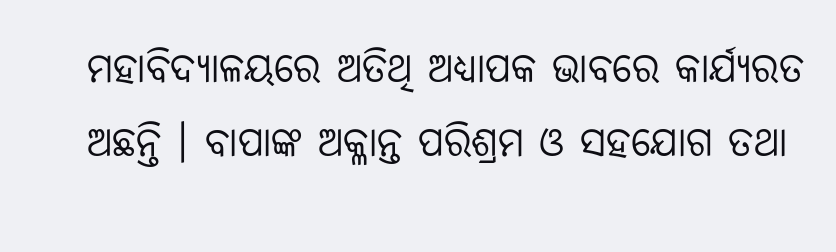ମହାବିଦ୍ୟାଳୟରେ ଅତିଥି ଅଧ୍ୟାପକ ଭାବରେ କାର୍ଯ୍ୟରତ ଅଛନ୍ତି । ବାପାଙ୍କ ଅକ୍ଳାନ୍ତ ପରିଶ୍ରମ ଓ ସହଯୋଗ ତଥା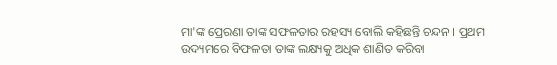ମା'ଙ୍କ ପ୍ରେରଣା ତାଙ୍କ ସଫଳତାର ରହସ୍ୟ ବୋଲି କହିଛନ୍ତି ଚନ୍ଦନ । ପ୍ରଥମ ଉଦ୍ୟମରେ ବିଫଳତା ତାଙ୍କ ଲକ୍ଷ୍ୟକୁ ଅଧିକ ଶାଣିତ କରିବା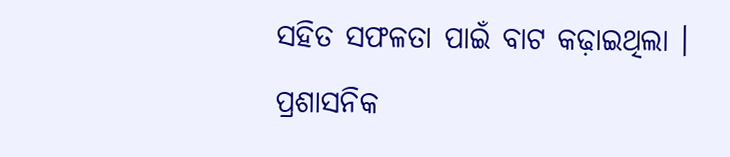ସହିତ ସଫଳତା ପାଇଁ ବାଟ କଢ଼ାଇଥିଲା । ପ୍ରଶାସନିକ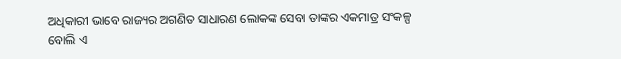ଅଧିକାରୀ ଭାବେ ରାଜ୍ୟର ଅଗଣିତ ସାଧାରଣ ଲୋକଙ୍କ ସେବା ତାଙ୍କର ଏକମାତ୍ର ସଂକଳ୍ପ ବୋଲି ଏ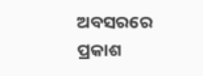ଅବସରରେ ପ୍ରକାଶ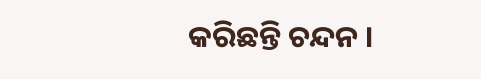କରିଛନ୍ତି ଚନ୍ଦନ ।